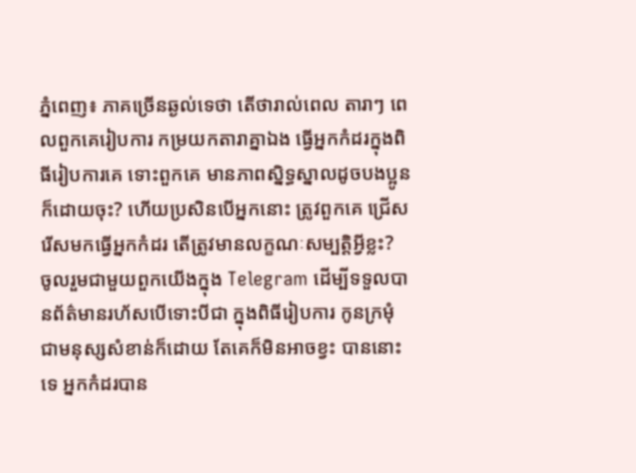ភ្នំពេញ៖ ភាគច្រើនឆ្ងល់ទេថា តើថារាល់ពេល តារាៗ ពេលពួកគេរៀបការ កម្រយកតារាគ្នាឯង ធ្វើអ្នកកំដរក្នុងពិធីរៀបការគេ ទោះពួកគេ មានភាពស្និទ្ធស្នាលដូចបងប្អូនក៏ដោយចុះ? ហើយប្រសិនបើអ្នកនោះ ត្រូវពួកគេ ជ្រើសរើសមកធ្វើអ្នកកំដរ តើត្រូវមានលក្ខណៈសម្បត្តិអ្វីខ្លះ?
ចូលរួមជាមួយពួកយើងក្នុង Telegram ដើម្បីទទួលបានព័ត៌មានរហ័សបើទោះបីជា ក្នុងពិធីរៀបការ កូនក្រមុំ ជាមនុស្សសំខាន់ក៏ដោយ តែគេក៏មិនអាចខ្វះ បាននោះទេ អ្នកកំដរបាន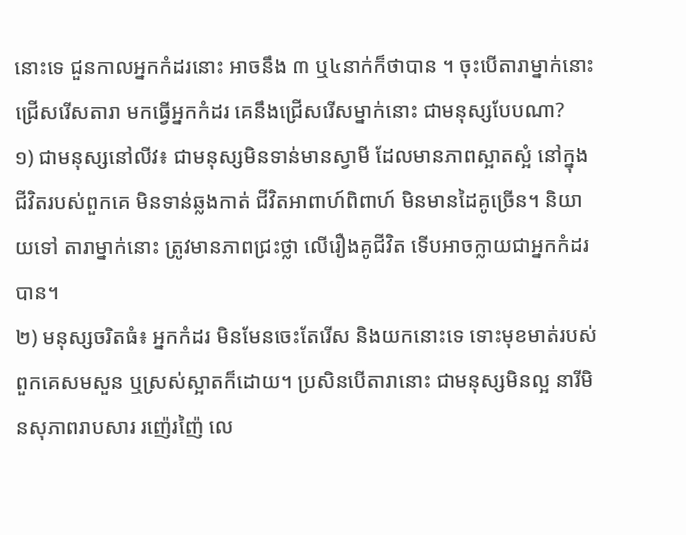នោះទេ ជួនកាលអ្នកកំដរនោះ អាចនឹង ៣ ឬ៤នាក់ក៏ថាបាន ។ ចុះបើតារាម្នាក់នោះ ជ្រើសរើសតារា មកធ្វើអ្នកកំដរ គេនឹងជ្រើសរើសម្នាក់នោះ ជាមនុស្សបែបណា?
១) ជាមនុស្សនៅលីវ៖ ជាមនុស្សមិនទាន់មានស្វាមី ដែលមានភាពស្អាតស្អំ នៅក្នុងជីវិតរបស់ពួកគេ មិនទាន់ឆ្លងកាត់ ជីវិតអាពាហ៍ពិពាហ៍ មិនមានដៃគូច្រើន។ និយាយទៅ តារាម្នាក់នោះ ត្រូវមានភាពជ្រះថ្លា លើរឿងគូជីវិត ទើបអាចក្លាយជាអ្នកកំដរបាន។
២) មនុស្សចរិតធំ៖ អ្នកកំដរ មិនមែនចេះតែរើស និងយកនោះទេ ទោះមុខមាត់របស់ពួកគេសមសួន ឬស្រស់ស្អាតក៏ដោយ។ ប្រសិនបើតារានោះ ជាមនុស្សមិនល្អ នារីមិនសុភាពរាបសារ រញ៉េរញ៉ៃ លេ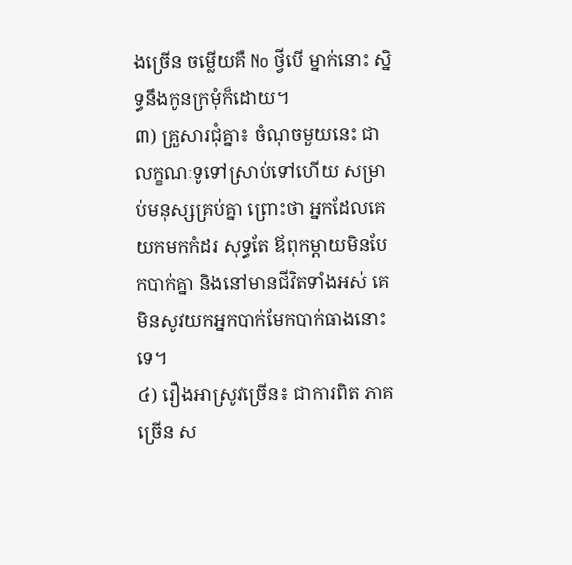ងច្រើន ចម្លើយគឺ No ថ្វីបើ ម្នាក់នោះ ស្និទ្ធនឹងកូនក្រមុំក៏ដោយ។
៣) គ្រួសារជុំគ្នា៖ ចំណុចមួយនេះ ជាលក្ខណៈទូទៅស្រាប់ទៅហើយ សម្រាប់មនុស្សគ្រប់គ្នា ព្រោះថា អ្នកដែលគេយកមកកំដរ សុទ្ធតែ ឪពុកម្តាយមិនបែកបាក់គ្នា និងនៅមានជីវិតទាំងអស់ គេមិនសូវយកអ្នកបាក់មែកបាក់ធាងនោះទេ។
៤) រឿងអាស្រូវច្រើន៖ ជាការពិត ភាគច្រើន ស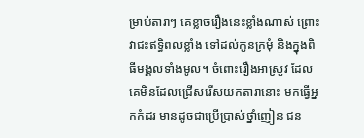ម្រាប់តារាៗ គេខ្លាចរឿងនេះខ្លាំងណាស់ ព្រោះវាជះឥទ្ធិពលខ្លាំង ទៅដល់កូនក្រមុំ និងក្នុងពិធីមង្គលទាំងមូល។ ចំពោះរឿងអាស្រូវ ដែលគេមិនដែលជ្រើសរើសយកតារានោះ មកធ្វើអ្នកកំដរ មានដូចជាប្រើប្រាស់ថ្នាំញៀន ជន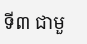ទី៣ ជាមួ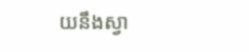យនឹងស្វា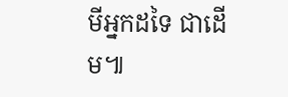មីអ្នកដទៃ ជាដើម៕